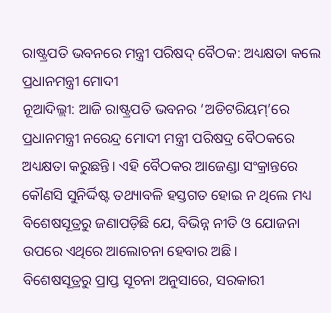ରାଷ୍ଟ୍ରପତି ଭବନରେ ମନ୍ତ୍ରୀ ପରିଷଦ୍ ବୈଠକ: ଅଧ୍ୟକ୍ଷତା କଲେ ପ୍ରଧାନମନ୍ତ୍ରୀ ମୋଦୀ
ନୂଆଦିଲ୍ଲୀ: ଆଜି ରାଷ୍ଟ୍ରପତି ଭବନର ‘ଅଡିଟରିୟମ୍’ରେ ପ୍ରଧାନମନ୍ତ୍ରୀ ନରେନ୍ଦ୍ର ମୋଦୀ ମନ୍ତ୍ରୀ ପରିଷଦ୍ର ବୈଠକରେ ଅଧ୍ୟକ୍ଷତା କରୁଛନ୍ତି। ଏହି ବୈଠକର ଆଜେଣ୍ଡା ସଂକ୍ରାନ୍ତରେ କୌଣସି ସୁନିର୍ଦ୍ଦିଷ୍ଟ ତଥ୍ୟାବଳି ହସ୍ତଗତ ହୋଇ ନ ଥିଲେ ମଧ୍ୟ ବିଶେଷସୂତ୍ରରୁ ଜଣାପଡ଼ିଛି ଯେ, ବିଭିନ୍ନ ନୀତି ଓ ଯୋଜନା ଉପରେ ଏଥିରେ ଆଲୋଚନା ହେବାର ଅଛି।
ବିଶେଷସୂତ୍ରରୁ ପ୍ରାପ୍ତ ସୂଚନା ଅନୁସାରେ, ସରକାରୀ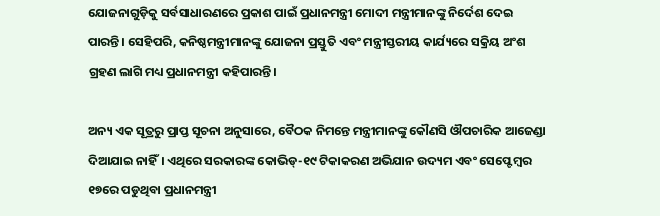ଯୋଜନାଗୁଡ଼ିକୁ ସର୍ବସାଧାରଣରେ ପ୍ରକାଶ ପାଇଁ ପ୍ରଧାନମନ୍ତ୍ରୀ ମୋଦୀ ମନ୍ତ୍ରୀମାନଙ୍କୁ ନିର୍ଦେଶ ଦେଇ ପାରନ୍ତି। ସେହିପରି, କନିଷ୍ଠମନ୍ତ୍ରୀମାନଙ୍କୁ ଯୋଜନା ପ୍ରସ୍ତୁତି ଏବଂ ମନ୍ତ୍ରୀସ୍ତରୀୟ କାର୍ଯ୍ୟରେ ସକ୍ରିୟ ଅଂଶ ଗ୍ରହଣ ଲାଗି ମଧ୍ୟ ପ୍ରଧାନମନ୍ତ୍ରୀ କହିପାରନ୍ତି।

ଅନ୍ୟ ଏକ ସୂତ୍ରରୁ ପ୍ରାପ୍ତ ସୂଚନା ଅନୁସାରେ, ବୈଠକ ନିମନ୍ତେ ମନ୍ତ୍ରୀମାନଙ୍କୁ କୌଣସି ଔପଚାରିକ ଆଜେଣ୍ଡା ଦିଆଯାଇ ନାହିଁ। ଏଥିରେ ସରକାରଙ୍କ କୋଭିଡ୍-୧୯ ଟିକାକରଣ ଅଭିଯାନ ଉଦ୍ୟମ ଏବଂ ସେପ୍ଟେମ୍ବର ୧୭ରେ ପଡୁଥିବା ପ୍ରଧାନମନ୍ତ୍ରୀ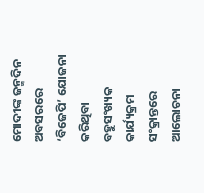ମୋଦୀଙ୍କ ଜନ୍ମଦିନ ଅବସରରେ ‘ବିଜେପି’ ଯୋଜନା କରିଥିବା ବହୁସଂଖ୍ୟକ କାର୍ଯ୍ୟକ୍ରମ ସଂକ୍ରାନ୍ତରେ ଆଲୋଚନା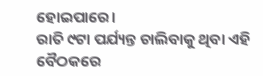ହୋଇପାରେ।
ରାତି ୯ଟା ପର୍ଯ୍ୟନ୍ତ ଚାଲିବାକୁ ଥିବା ଏହି ବୈଠକରେ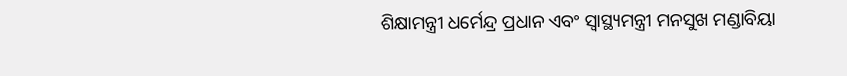ଶିକ୍ଷାମନ୍ତ୍ରୀ ଧର୍ମେନ୍ଦ୍ର ପ୍ରଧାନ ଏବଂ ସ୍ବାସ୍ଥ୍ୟମନ୍ତ୍ରୀ ମନସୁଖ ମଣ୍ଡାବିୟା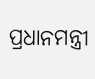ପ୍ରଧାନମନ୍ତ୍ରୀ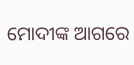ମୋଦୀଙ୍କ ଆଗରେ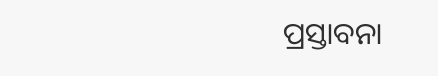ପ୍ରସ୍ତାବନା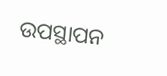ଉପସ୍ଥାପନ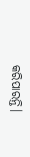କରିପାରନ୍ତି।